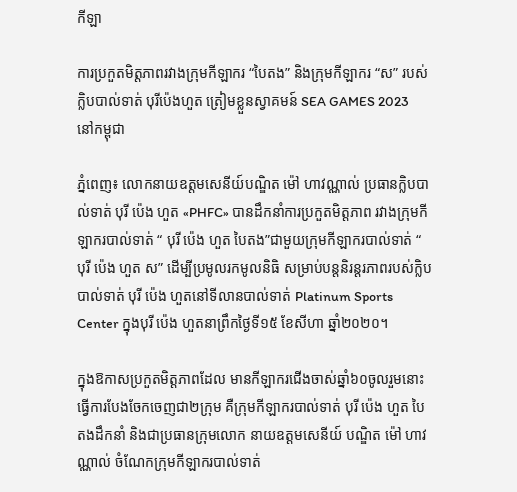កីឡា

ការប្រកួតមិត្តភាពរវាងក្រុមកីឡាករ “បៃតង” និងក្រុមកីឡាករ “ស” របស់ក្លិបបាល់ទាត់ បុរីប៉េងហួត ត្រៀមខ្លួនស្វាគមន៍ SEA GAMES 2023 នៅកម្ពុជា

ភ្នំពេញ៖ លោកនាយឧត្តមសេនីយ៍បណ្ឌិត ម៉ៅ ហាវណ្ណាល់ ប្រធានក្លិបបាល់ទាត់ បុរី ប៉េង ហួត «PHFC» បានដឹកនាំការប្រកួតមិត្តភាព រវាងក្រុមកីឡាករបាល់ទាត់ “ បុរី ប៉េង ហួត បៃតង”ជាមួយក្រុមកីឡាករបាល់ទាត់ “ បុរី ប៉េង ហួត ស” ដើម្បីប្រមូលរកមូលនិធិ សម្រាប់បន្តនិរន្តរភាពរបស់ក្លិបបាល់ទាត់ បុរី ប៉េង ហួតនៅទីលានបាល់ទាត់ Platinum Sports Center ក្នុងបុរី ប៉េង ហួតនាព្រឹកថ្ងៃទី១៥ ខែសីហា ឆ្នាំ២០២០។

ក្នុងឱកាសប្រកួតមិត្តភាពដែល មានកីឡាករជើងចាស់ឆ្នាំ៦០ចូលរួមនោះ ធ្វើការបែងចែកចេញជា២ក្រុម គឺក្រុមកីឡាករបាល់ទាត់ បុរី ប៉េង ហួត បៃតងដឹកនាំ និងជាប្រធានក្រុមលោក នាយឧត្តមសេនីយ៍ បណ្ឌិត ម៉ៅ ហាវណ្ណាល់ ចំណែកក្រុមកីឡាករបាល់ទាត់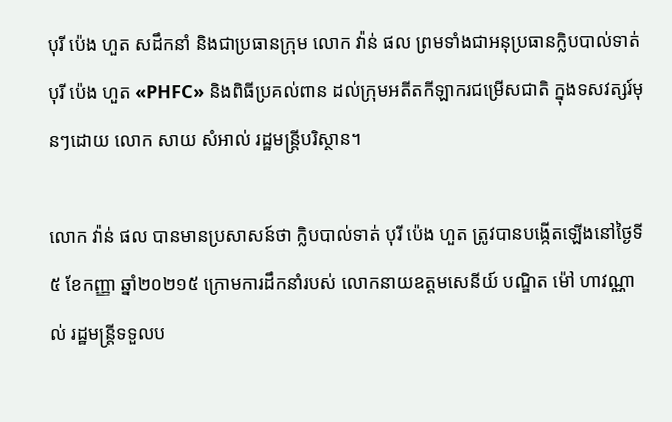បុរី ប៉េង ហួត សដឹកនាំ និងជាប្រធានក្រុម លោក វ៉ាន់ ផល ព្រមទាំងជាអនុប្រធានក្លិបបាល់ទាត់ បុរី ប៉េង ហួត «PHFC» និងពិធីប្រគល់ពាន ដល់ក្រុមអតីតកីឡាករជម្រើសជាតិ ក្នុងទសវត្សរ៍មុនៗដោយ លោក សាយ សំអាល់ រដ្ឋមន្រ្តីបរិស្ថាន។

លោក វ៉ាន់ ផល បានមានប្រសាសន៍ថា ក្លិបបាល់ទាត់ បុរី ប៉េង ហួត ត្រូវបានបង្កើតឡើងនៅថ្ងៃទី៥ ខែកញ្ញា ឆ្នាំ២០២១៥ ក្រោមការដឹកនាំរបស់ លោកនាយឧត្តមសេនីយ៍ បណ្ឌិត ម៉ៅ ហាវណ្ណាល់ រដ្ឋមន្ត្រីទទួលប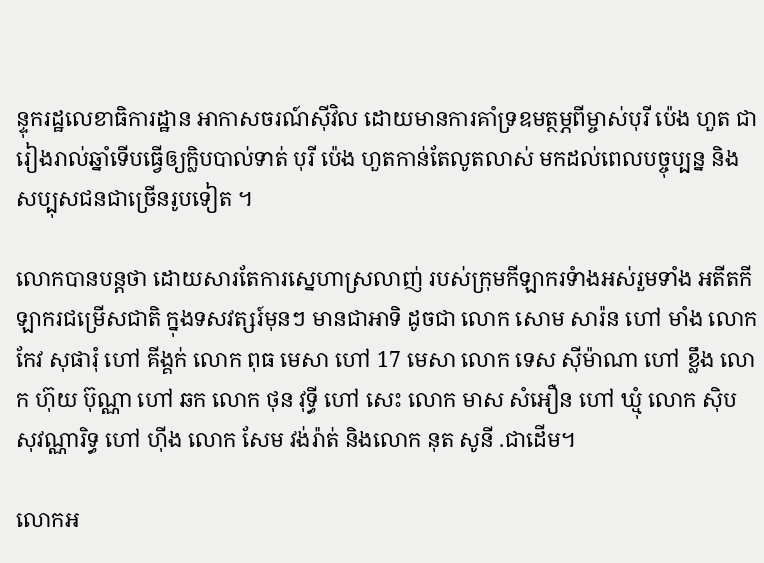ន្ទុករដ្ឋលេខាធិការដ្ឋាន អាកាសចរណ៍ស៊ីវិល ដោយមានការគាំទ្រឧមត្ថម្ភពីម្ចាស់បុរី ប៉េង ហួត ជារៀងរាល់ឆ្នាំទើបធ្វើឲ្យក្លិបបាល់ទាត់ បុរី ប៉េង ហួតកាន់តែលូតលាស់ មកដល់ពេលបច្ចុប្បន្ន និងសប្បុសជនជាច្រើនរូបទៀត ។

លោកបានបន្តថា ដោយសារតែការស្នេហាស្រលាញ់ របស់ក្រុមកីឡាករទំាងអស់រួមទាំង អតីតកីឡាករជម្រើសជាតិ ក្នុងទសវត្សរ៍មុនៗ មានជាអាទិ ដូចជា លោក សោម សារ៉ន ហៅ មាំង លោក កែវ សុផារុំ ហៅ គីង្គក់ លោក ពុធ មេសា ហៅ 17 មេសា លោក ទេស ស៊ីម៉ាណា ហៅ ខ្លឹង លោក ហ៊ុយ ប៊ុណ្ណា ហៅ ឆក លោក ថុន វុទ្ធី ហៅ សេះ លោក មាស សំអឿន ហៅ ឃ្មុំ លោក ស៊ិប សុវណ្ណារិទ្ធ ហៅ ហ៊ីង លោក សែម វង់រ៉ាត់ និងលោក នុត សូនី .ជាដើម។

លោកអ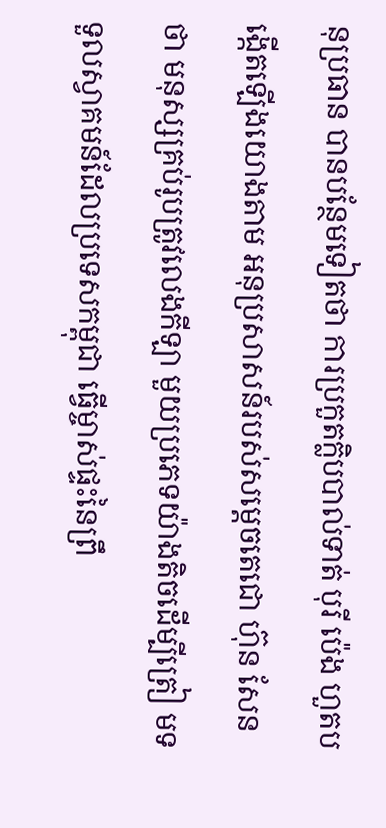នុប្រធាន បានបន្ថែមទៀតថា ការប្រកួតក្លិបបាល់ទាត់ បុរី ប៉េង ហួតបង្កើតឡើងយោងតាម អនុប្រសាសន៍របស់សម្តេចតេជោ ហ៊ុន សែន ថា មនុស្សគ្រប់រូបត្រូវលេងកីឡា មួយប្រភេទយ៉ាងតិចដើម្បីត្រៀ មទទួលស្វាគមន៍ដែលប្រទេសកម្ពុជា ធ្វើម្ចាស់ផ្ទះនៃព្រឹ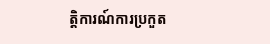ត្តិការណ៍ការប្រកួត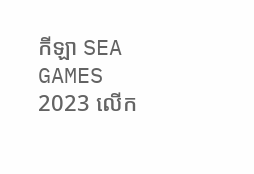កីឡា SEA GAMES 2023 លើក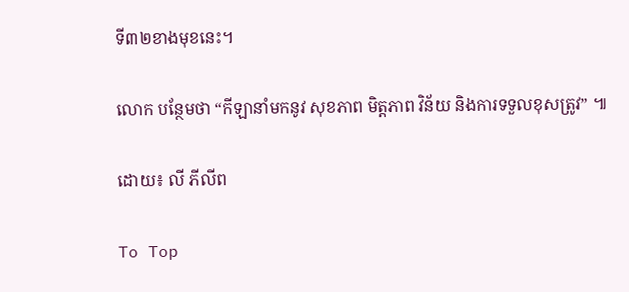ទី៣២ខាងមុខនេះ។

លោក បន្ថែមថា “កីឡានាំមកនូវ សុខភាព មិត្តភាព វិន័យ និងការទទួលខុសត្រូវ” ៕

ដោយ៖ លី ភីលីព

To Top